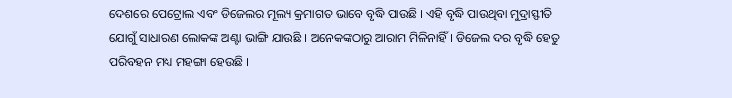ଦେଶରେ ପେଟ୍ରୋଲ ଏବଂ ଡିଜେଲର ମୂଲ୍ୟ କ୍ରମାଗତ ଭାବେ ବୃଦ୍ଧି ପାଉଛି । ଏହି ବୃଦ୍ଧି ପାଉଥିବା ମୁଦ୍ରାସ୍ଫୀତି ଯୋଗୁଁ ସାଧାରଣ ଲୋକଙ୍କ ଅଣ୍ଟା ଭାଙ୍ଗି ଯାଉଛି । ଅନେକଙ୍କଠାରୁ ଆରାମ ମିଳିନାହିଁ । ଡିଜେଲ ଦର ବୃଦ୍ଧି ହେତୁ ପରିବହନ ମଧ୍ୟ ମହଙ୍ଗା ହେଉଛି ।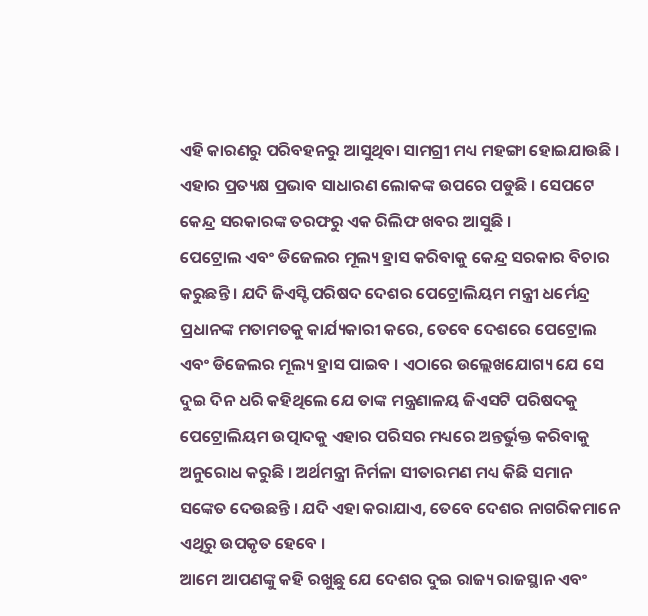ଏହି କାରଣରୁ ପରିବହନରୁ ଆସୁଥିବା ସାମଗ୍ରୀ ମଧ୍ୟ ମହଙ୍ଗା ହୋଇଯାଉଛି । ଏହାର ପ୍ରତ୍ୟକ୍ଷ ପ୍ରଭାବ ସାଧାରଣ ଲୋକଙ୍କ ଉପରେ ପଡୁଛି । ସେପଟେ କେନ୍ଦ୍ର ସରକାରଙ୍କ ତରଫରୁ ଏକ ରିଲିଫ ଖବର ଆସୁଛି ।
ପେଟ୍ରୋଲ ଏବଂ ଡିଜେଲର ମୂଲ୍ୟ ହ୍ରାସ କରିବାକୁ କେନ୍ଦ୍ର ସରକାର ବିଚାର କରୁଛନ୍ତି । ଯଦି ଜିଏସ୍ଟି ପରିଷଦ ଦେଶର ପେଟ୍ରୋଲିୟମ ମନ୍ତ୍ରୀ ଧର୍ମେନ୍ଦ୍ର ପ୍ରଧାନଙ୍କ ମତାମତକୁ କାର୍ଯ୍ୟକାରୀ କରେ, ତେବେ ଦେଶରେ ପେଟ୍ରୋଲ ଏବଂ ଡିଜେଲର ମୂଲ୍ୟ ହ୍ରାସ ପାଇବ । ଏଠାରେ ଉଲ୍ଲେଖଯୋଗ୍ୟ ଯେ ସେ ଦୁଇ ଦିନ ଧରି କହିଥିଲେ ଯେ ତାଙ୍କ ମନ୍ତ୍ରଣାଳୟ ଜିଏସଟି ପରିଷଦକୁ ପେଟ୍ରୋଲିୟମ ଉତ୍ପାଦକୁ ଏହାର ପରିସର ମଧ୍ୟରେ ଅନ୍ତର୍ଭୁକ୍ତ କରିବାକୁ ଅନୁରୋଧ କରୁଛି । ଅର୍ଥମନ୍ତ୍ରୀ ନିର୍ମଳା ସୀତାରମଣ ମଧ୍ୟ କିଛି ସମାନ ସଙ୍କେତ ଦେଉଛନ୍ତି । ଯଦି ଏହା କରାଯାଏ, ତେବେ ଦେଶର ନାଗରିକମାନେ ଏଥିରୁ ଉପକୃତ ହେବେ ।
ଆମେ ଆପଣଙ୍କୁ କହି ରଖୁଛୁ ଯେ ଦେଶର ଦୁଇ ରାଜ୍ୟ ରାଜସ୍ଥାନ ଏବଂ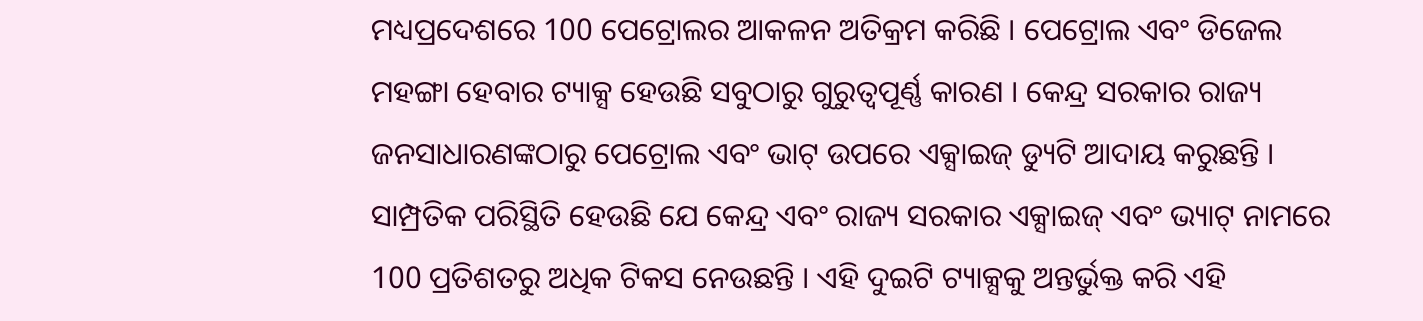ମଧ୍ୟପ୍ରଦେଶରେ 100 ପେଟ୍ରୋଲର ଆକଳନ ଅତିକ୍ରମ କରିଛି । ପେଟ୍ରୋଲ ଏବଂ ଡିଜେଲ ମହଙ୍ଗା ହେବାର ଟ୍ୟାକ୍ସ ହେଉଛି ସବୁଠାରୁ ଗୁରୁତ୍ୱପୂର୍ଣ୍ଣ କାରଣ । କେନ୍ଦ୍ର ସରକାର ରାଜ୍ୟ ଜନସାଧାରଣଙ୍କଠାରୁ ପେଟ୍ରୋଲ ଏବଂ ଭାଟ୍ ଉପରେ ଏକ୍ସାଇଜ୍ ଡ୍ୟୁଟି ଆଦାୟ କରୁଛନ୍ତି । ସାମ୍ପ୍ରତିକ ପରିସ୍ଥିତି ହେଉଛି ଯେ କେନ୍ଦ୍ର ଏବଂ ରାଜ୍ୟ ସରକାର ଏକ୍ସାଇଜ୍ ଏବଂ ଭ୍ୟାଟ୍ ନାମରେ 100 ପ୍ରତିଶତରୁ ଅଧିକ ଟିକସ ନେଉଛନ୍ତି । ଏହି ଦୁଇଟି ଟ୍ୟାକ୍ସକୁ ଅନ୍ତର୍ଭୁକ୍ତ କରି ଏହି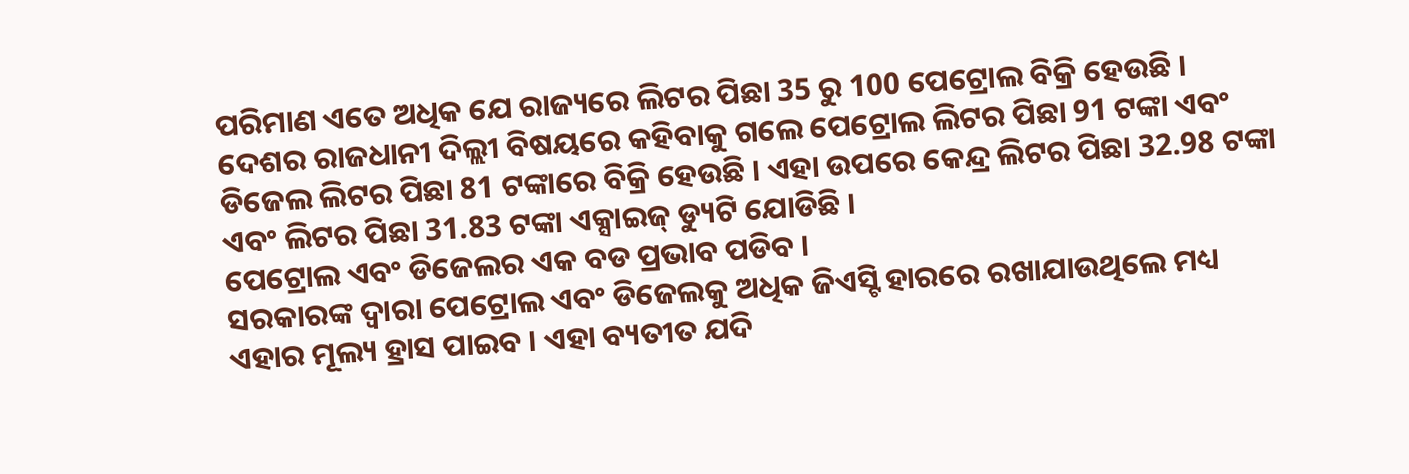ପରିମାଣ ଏତେ ଅଧିକ ଯେ ରାଜ୍ୟରେ ଲିଟର ପିଛା 35 ରୁ 100 ପେଟ୍ରୋଲ ବିକ୍ରି ହେଉଛି ।
ଦେଶର ରାଜଧାନୀ ଦିଲ୍ଲୀ ବିଷୟରେ କହିବାକୁ ଗଲେ ପେଟ୍ରୋଲ ଲିଟର ପିଛା 91 ଟଙ୍କା ଏବଂ ଡିଜେଲ ଲିଟର ପିଛା 81 ଟଙ୍କାରେ ବିକ୍ରି ହେଉଛି । ଏହା ଉପରେ କେନ୍ଦ୍ର ଲିଟର ପିଛା 32.98 ଟଙ୍କା ଏବଂ ଲିଟର ପିଛା 31.83 ଟଙ୍କା ଏକ୍ସାଇଜ୍ ଡ୍ୟୁଟି ଯୋଡିଛି ।
ପେଟ୍ରୋଲ ଏବଂ ଡିଜେଲର ଏକ ବଡ ପ୍ରଭାବ ପଡିବ ।
ସରକାରଙ୍କ ଦ୍ୱାରା ପେଟ୍ରୋଲ ଏବଂ ଡିଜେଲକୁ ଅଧିକ ଜିଏସ୍ଟି ହାରରେ ରଖାଯାଉଥିଲେ ମଧ୍ୟ ଏହାର ମୂଲ୍ୟ ହ୍ରାସ ପାଇବ । ଏହା ବ୍ୟତୀତ ଯଦି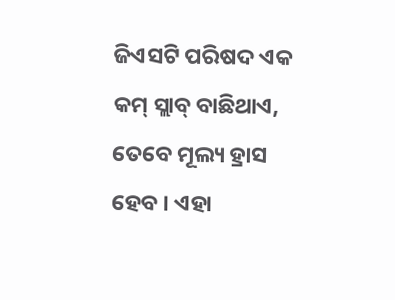ଜିଏସଟି ପରିଷଦ ଏକ କମ୍ ସ୍ଲାବ୍ ବାଛିଥାଏ, ତେବେ ମୂଲ୍ୟ ହ୍ରାସ ହେବ । ଏହା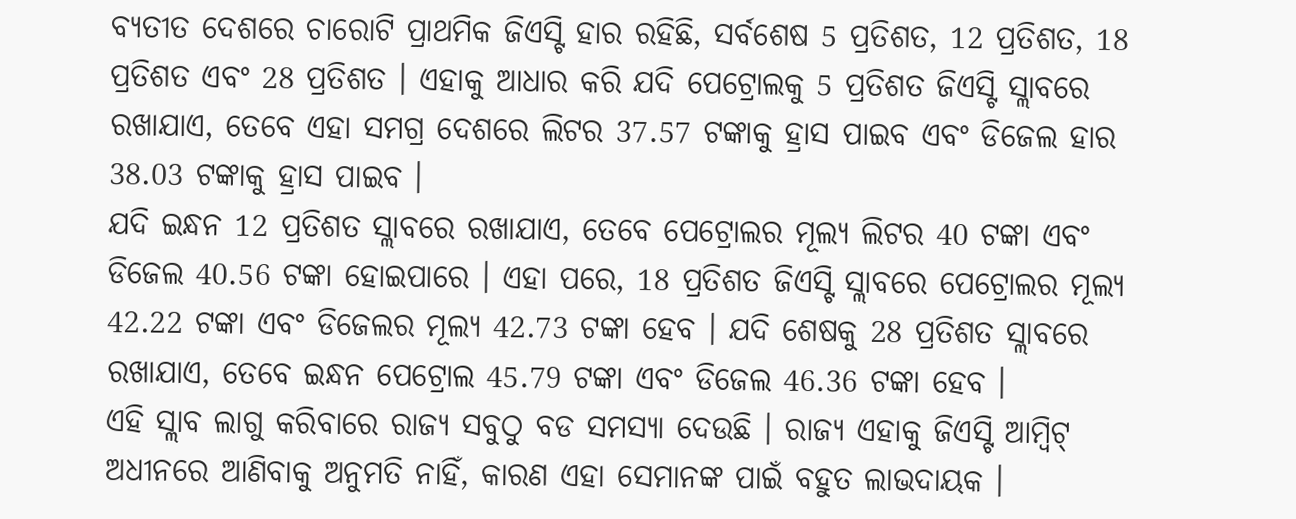ବ୍ୟତୀତ ଦେଶରେ ଚାରୋଟି ପ୍ରାଥମିକ ଜିଏସ୍ଟି ହାର ରହିଛି, ସର୍ବଶେଷ 5 ପ୍ରତିଶତ, 12 ପ୍ରତିଶତ, 18 ପ୍ରତିଶତ ଏବଂ 28 ପ୍ରତିଶତ । ଏହାକୁ ଆଧାର କରି ଯଦି ପେଟ୍ରୋଲକୁ 5 ପ୍ରତିଶତ ଜିଏସ୍ଟି ସ୍ଲାବରେ ରଖାଯାଏ, ତେବେ ଏହା ସମଗ୍ର ଦେଶରେ ଲିଟର 37.57 ଟଙ୍କାକୁ ହ୍ରାସ ପାଇବ ଏବଂ ଡିଜେଲ ହାର 38.03 ଟଙ୍କାକୁ ହ୍ରାସ ପାଇବ ।
ଯଦି ଇନ୍ଧନ 12 ପ୍ରତିଶତ ସ୍ଲାବରେ ରଖାଯାଏ, ତେବେ ପେଟ୍ରୋଲର ମୂଲ୍ୟ ଲିଟର 40 ଟଙ୍କା ଏବଂ ଡିଜେଲ 40.56 ଟଙ୍କା ହୋଇପାରେ । ଏହା ପରେ, 18 ପ୍ରତିଶତ ଜିଏସ୍ଟି ସ୍ଲାବରେ ପେଟ୍ରୋଲର ମୂଲ୍ୟ 42.22 ଟଙ୍କା ଏବଂ ଡିଜେଲର ମୂଲ୍ୟ 42.73 ଟଙ୍କା ହେବ । ଯଦି ଶେଷକୁ 28 ପ୍ରତିଶତ ସ୍ଲାବରେ ରଖାଯାଏ, ତେବେ ଇନ୍ଧନ ପେଟ୍ରୋଲ 45.79 ଟଙ୍କା ଏବଂ ଡିଜେଲ 46.36 ଟଙ୍କା ହେବ ।
ଏହି ସ୍ଲାବ ଲାଗୁ କରିବାରେ ରାଜ୍ୟ ସବୁଠୁ ବଡ ସମସ୍ୟା ଦେଉଛି । ରାଜ୍ୟ ଏହାକୁ ଜିଏସ୍ଟି ଆମ୍ବିଟ୍ ଅଧୀନରେ ଆଣିବାକୁ ଅନୁମତି ନାହିଁ, କାରଣ ଏହା ସେମାନଙ୍କ ପାଇଁ ବହୁତ ଲାଭଦାୟକ ।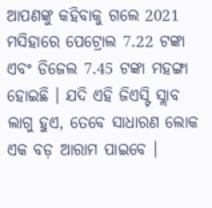ଆପଣଙ୍କୁ କହିବାକୁ ଗଲେ 2021 ମସିହାରେ ପେଟ୍ରୋଲ 7.22 ଟଙ୍କା ଏବଂ ଡିଜେଲ 7.45 ଟଙ୍କା ମହଙ୍ଗା ହୋଇଛି । ଯଦି ଏହି ଜିଏସ୍ଟି ସ୍ଲାବ ଲାଗୁ ହୁଏ, ତେବେ ସାଧାରଣ ଲୋକ ଏକ ବଡ଼ ଆରାମ ପାଇବେ ।